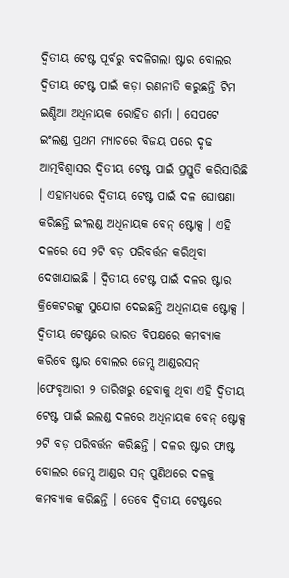ଦ୍ୱିତୀୟ ଟେଷ୍ଟ ପୂର୍ବରୁ ବଦଳିଗଲା ଷ୍ଟାର ବୋଲର
ଦ୍ୱିତୀୟ ଟେଷ୍ଟ ପାଇଁ କଡ଼ା ରଣନୀତି କରୁଛନ୍ତି ଟିମ ଇଣ୍ଡିଆ ଅଧିନାୟକ ରୋହିତ ଶର୍ମା । ସେପଟେ ଇଂଲଣ୍ଡ ପ୍ରଥମ ମ୍ୟାଚରେ ବିଜୟ ପରେ ଦୃଢ ଆତ୍ମବିଶ୍ୱାସର ଦ୍ୱିତୀୟ ଟେଷ୍ଟ ପାଇଁ ପ୍ରସ୍ତୁତି କରିସାରିଛି । ଏହାମଧ୍ୟରେ ଦ୍ୱିତୀୟ ଟେଷ୍ଟ ପାଇଁ ଦଳ ଘୋଷଣା କରିଛନ୍ତି ଇଂଲଣ୍ଡ ଅଧିନାୟକ ବେନ୍ ଷ୍ଟୋକ୍ସ । ଏହି ଦଳରେ ସେ ୨ଟି ବଡ଼ ପରିବର୍ତ୍ତନ କରିଥିବା ଦେଖାଯାଇଛି । ଦ୍ୱିତୀୟ ଟେଷ୍ଟ ପାଇଁ ଦଳର ଷ୍ଟାର କ୍ରିକେଟରଙ୍କୁ ସୁଯୋଗ ଦେଇଛନ୍ତି ଅଧିନାୟକ ଷ୍ଟୋକ୍ସ । ଦ୍ୱିତୀୟ ଟେଷ୍ଟରେ ଭାରତ ବିପକ୍ଷରେ କମବ୍ୟାକ କରିବେ ଷ୍ଟାର ବୋଲର ଜେମ୍ସ ଆଣ୍ଡରସନ୍ ।ଫେବୃଆରୀ ୨ ତାରିଖରୁ ହେବାକୁ ଥିବା ଏହି ଦ୍ୱିତୀୟ ଟେଷ୍ଟ ପାଇଁ ଇଲଣ୍ଡ ଦଳରେ ଅଧିନାୟକ ବେନ୍ ଷ୍ଟୋକ୍ସ ୨ଟି ବଡ଼ ପରିବର୍ତ୍ତନ କରିଛନ୍ତି । ଦଳର ଷ୍ଟାର ଫାଷ୍ଟ ବୋଲର ଜେମ୍ସ ଆଣ୍ଡର ସନ୍ ପୁଣିଥରେ ଦଳକୁ କମବ୍ୟାକ କରିଛନ୍ତି । ତେବେ ଦ୍ୱିତୀୟ ଟେଷ୍ଟରେ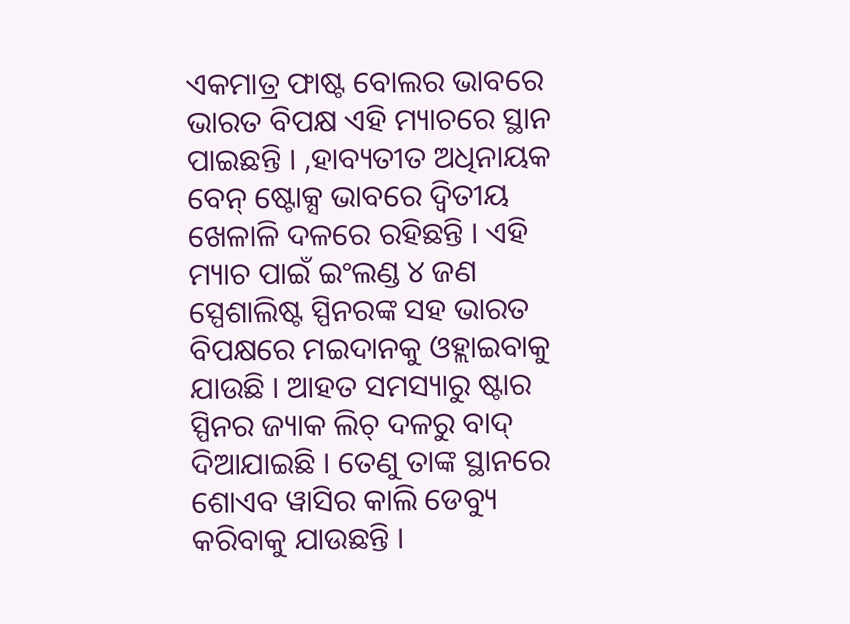ଏକମାତ୍ର ଫାଷ୍ଟ ବୋଲର ଭାବରେ ଭାରତ ବିପକ୍ଷ ଏହି ମ୍ୟାଚରେ ସ୍ଥାନ ପାଇଛନ୍ତି । ,ହାବ୍ୟତୀତ ଅଧିନାୟକ ବେନ୍ ଷ୍ଟୋକ୍ସ ଭାବରେ ଦ୍ୱିତୀୟ ଖେଳାଳି ଦଳରେ ରହିଛନ୍ତି । ଏହି ମ୍ୟାଚ ପାଇଁ ଇଂଲଣ୍ଡ ୪ ଜଣ ସ୍ପେଶାଲିଷ୍ଟ ସ୍ପିନରଙ୍କ ସହ ଭାରତ ବିପକ୍ଷରେ ମଇଦାନକୁ ଓହ୍ଲାଇବାକୁ ଯାଉଛି । ଆହତ ସମସ୍ୟାରୁ ଷ୍ଟାର ସ୍ପିନର ଜ୍ୟାକ ଲିଚ୍ ଦଳରୁ ବାଦ୍ ଦିଆଯାଇଛି । ତେଣୁ ତାଙ୍କ ସ୍ଥାନରେ ଶୋଏବ ୱାସିର କାଲି ଡେବ୍ୟୁ କରିବାକୁ ଯାଉଛନ୍ତି ।